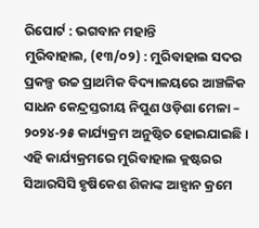ରିପୋର୍ଟ : ଭଗବାନ ମହାନ୍ତି
ମୁରିବାହାଲ, (୧୩/୦୨) : ମୁରିବାହାଲ ସଦର ପ୍ରକଳ୍ପ ଉଚ୍ଚ ପ୍ରାଥମିକ ବିଦ୍ୟାଳୟରେ ଆଞ୍ଚଳିକ ସାଧନ କେନ୍ଦ୍ରସ୍ତରୀୟ ନିପୁଣ ଓଡ଼ିଶା ମେଳା – ୨୦୨୪-୨୫ କାର୍ଯ୍ୟକ୍ରମ ଅନୁଷ୍ଠିତ ହୋଇଯାଇଛି ।
ଏହି କାର୍ଯ୍ୟକ୍ରମରେ ମୁରିବାହାଲ କ୍ଲଷ୍ଟରର ସିଆରସିସି ହୃଷିକେଶ ଶିକାଙ୍କ ଆହ୍ଵାନ କ୍ରମେ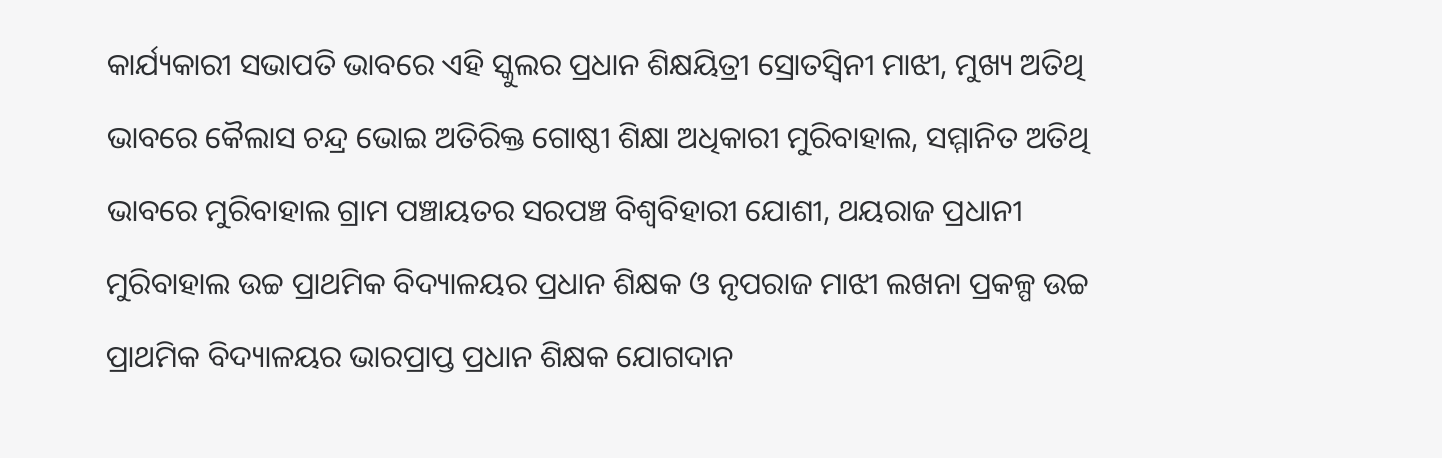କାର୍ଯ୍ୟକାରୀ ସଭାପତି ଭାବରେ ଏହି ସ୍କୁଲର ପ୍ରଧାନ ଶିକ୍ଷୟିତ୍ରୀ ସ୍ରୋତସ୍ଵିନୀ ମାଝୀ, ମୁଖ୍ୟ ଅତିଥି ଭାବରେ କୈଲାସ ଚନ୍ଦ୍ର ଭୋଇ ଅତିରିକ୍ତ ଗୋଷ୍ଠୀ ଶିକ୍ଷା ଅଧିକାରୀ ମୁରିବାହାଲ, ସମ୍ମାନିତ ଅତିଥି ଭାବରେ ମୁରିବାହାଲ ଗ୍ରାମ ପଞ୍ଚାୟତର ସରପଞ୍ଚ ବିଶ୍ଵବିହାରୀ ଯୋଶୀ, ଥୟରାଜ ପ୍ରଧାନୀ ମୁରିବାହାଲ ଉଚ୍ଚ ପ୍ରାଥମିକ ବିଦ୍ୟାଳୟର ପ୍ରଧାନ ଶିକ୍ଷକ ଓ ନୃପରାଜ ମାଝୀ ଲଖନା ପ୍ରକଳ୍ପ ଉଚ୍ଚ ପ୍ରାଥମିକ ବିଦ୍ୟାଳୟର ଭାରପ୍ରାପ୍ତ ପ୍ରଧାନ ଶିକ୍ଷକ ଯୋଗଦାନ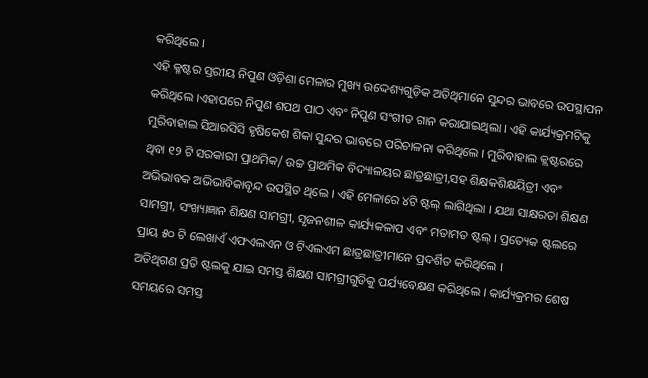କରିଥିଲେ ।
ଏହି କ୍ଳଷ୍ଟର ସ୍ତରୀୟ ନିପୁଣ ଓଡ଼ିଶା ମେଳାର ମୁଖ୍ୟ ଉଦ୍ଦେଶ୍ୟଗୁଡ଼ିକ ଅତିଥିମାନେ ସୁନ୍ଦର ଭାବରେ ଉପସ୍ଥାପନ କରିଥିଲେ ।ଏହାପରେ ନିପୁଣ ଶପଥ ପାଠ ଏବଂ ନିପୁଣ ସଂଗୀତ ଗାନ କରାଯାଇଥିଲା । ଏହି କାର୍ଯ୍ୟକ୍ରମଟିକୁ ମୁରିବାହାଲ ସିଆରସିସି ହୃଷିକେଶ ଶିକା ସୁନ୍ଦର ଭାବରେ ପରିଚାଳନା କରିଥିଲେ । ମୁରିବାହାଲ କ୍ଲଷ୍ଟରରେ ଥିବା ୧୨ ଟି ସରକାରୀ ପ୍ରାଥମିକ/ ଉଚ୍ଚ ପ୍ରାଥମିକ ବିଦ୍ୟାଳୟର ଛାତ୍ରଛାତ୍ରୀ,ସହ ଶିକ୍ଷକଶିକ୍ଷୟିତ୍ରୀ ଏବଂ ଅଭିଭାବକ ଅଭିଭାବିକାବୃନ୍ଦ ଉପସ୍ଥିତ ଥିଲେ । ଏହି ମେଳାରେ ୪ଟି ଷ୍ଟଲ୍ ଲାଗିଥିଲା । ଯଥା ସାକ୍ଷରତା ଶିକ୍ଷଣ ସାମଗ୍ରୀ, ସଂଖ୍ୟାଜ୍ଞାନ ଶିକ୍ଷଣ ସାମଗ୍ରୀ, ସୃଜନଶୀଳ କାର୍ଯ୍ୟକଳାପ ଏବଂ ମତାମତ ଷ୍ଟଲ୍ । ପ୍ରତ୍ୟେକ ଷ୍ଟଲରେ ପ୍ରାୟ ୫୦ ଟି ଲେଖାଏଁ ଏଫଏଲଏନ ଓ ଟିଏଲଏମ ଛାତ୍ରଛାତ୍ରୀମାନେ ପ୍ରଦର୍ଶିତ କରିଥିଲେ ।
ଅତିଥିଗଣ ପ୍ରତି ଷ୍ଟଲକୁ ଯାଇ ସମସ୍ତ ଶିକ୍ଷଣ ସାମଗ୍ରୀଗୁଡିକୁ ପର୍ଯ୍ୟବେକ୍ଷଣ କରିଥିଲେ । କାର୍ଯ୍ୟକ୍ରମର ଶେଷ ସମୟରେ ସମସ୍ତ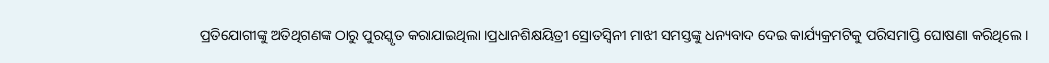ପ୍ରତିଯୋଗୀଙ୍କୁ ଅତିଥିଗଣଙ୍କ ଠାରୁ ପୁରସ୍କୃତ କରାଯାଇଥିଲା ।ପ୍ରଧାନଶିକ୍ଷୟିତ୍ରୀ ସ୍ରୋତସ୍ୱିନୀ ମାଝୀ ସମସ୍ତଙ୍କୁ ଧନ୍ୟବାଦ ଦେଇ କାର୍ଯ୍ୟକ୍ରମଟିକୁ ପରିସମାପ୍ତି ଘୋଷଣା କରିଥିଲେ ।